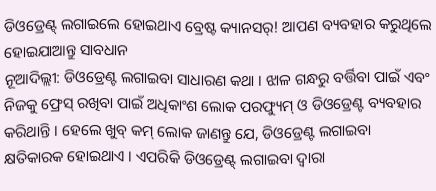ଡିଓଡ୍ରେଣ୍ଟ୍ ଲଗାଇଲେ ହୋଇଥାଏ ବ୍ରେଷ୍ଟ କ୍ୟାନସର୍! ଆପଣ ବ୍ୟବହାର କରୁଥିଲେ ହୋଇଯାଆନ୍ତୁ ସାବଧାନ
ନୂଆଦିଲ୍ଲୀ: ଡିଓଡ୍ରେଣ୍ଟ ଲଗାଇବା ସାଧାରଣ କଥା । ଝାଳ ଗନ୍ଧରୁ ବର୍ତ୍ତିବା ପାଇଁ ଏବଂ ନିଜକୁ ଫ୍ରେସ୍ ରଖିବା ପାଇଁ ଅଧିକାଂଶ ଲୋକ ପରଫ୍ୟୁମ୍ ଓ ଡିଓଡ୍ରେଣ୍ଟ ବ୍ୟବହାର କରିଥାନ୍ତି । ହେଲେ ଖୁବ୍ କମ୍ ଲୋକ ଜାଣନ୍ତୁ ଯେ, ଡିଓଡ୍ରେଣ୍ଟ ଲଗାଇବା କ୍ଷତିକାରକ ହୋଇଥାଏ । ଏପରିକି ଡିଓଡ୍ରେଣ୍ଟ୍ ଲଗାଇବା ଦ୍ୱାରା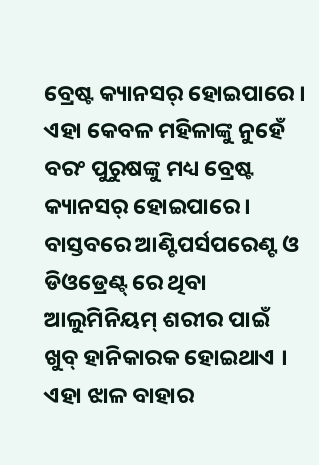ବ୍ରେଷ୍ଟ କ୍ୟାନସର୍ ହୋଇପାରେ । ଏହା କେବଳ ମହିଳାଙ୍କୁ ନୁହେଁ ବରଂ ପୁରୁଷଙ୍କୁ ମଧ୍ୟ ବ୍ରେଷ୍ଟ କ୍ୟାନସର୍ ହୋଇପାରେ ।
ବାସ୍ତବରେ ଆଣ୍ଟିପର୍ସପରେଣ୍ଟ ଓ ଡିଓଡ୍ରେଣ୍ଟ୍ ରେ ଥିବା ଆଲୁମିନିୟମ୍ ଶରୀର ପାଇଁ ଖୁବ୍ ହାନିକାରକ ହୋଇଥାଏ । ଏହା ଝାଳ ବାହାର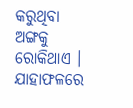କରୁଥିବା ଅଙ୍ଗକୁ ରୋକିଥାଏ । ଯାହାଫଳରେ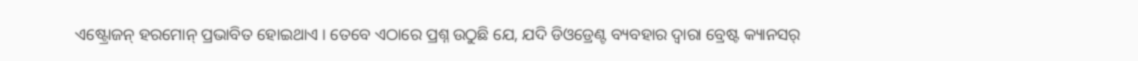ଏଷ୍ଟ୍ରୋଜନ୍ ହରମୋନ୍ ପ୍ରଭାବିତ ହୋଇଥାଏ । ତେବେ ଏଠାରେ ପ୍ରଶ୍ନ ଉଠୁଛି ଯେ, ଯଦି ଡିଓଡ୍ରେଣ୍ଟ ବ୍ୟବହାର ଦ୍ୱାରା ବ୍ରେଷ୍ଟ କ୍ୟାନସର୍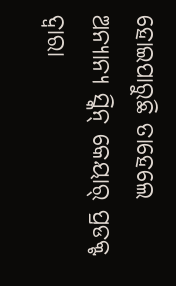ହୋଇପାରୁଛି ତାହେଲେ ଅନ୍ୟାନ୍ୟ ସ୍କିନ୍ କେୟାର୍ ପ୍ରଡକ୍ଟ ଦ୍ୱାରା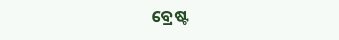ବ୍ରେଷ୍ଟ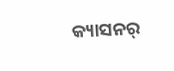କ୍ୟାସନର୍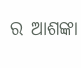ର ଆଶଙ୍କା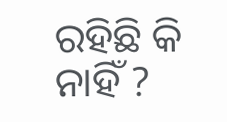ରହିଛି କି ନାହିଁ ?